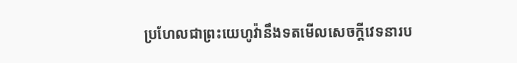ប្រហែលជាព្រះយេហូវ៉ានឹងទតមើលសេចក្ដីវេទនារប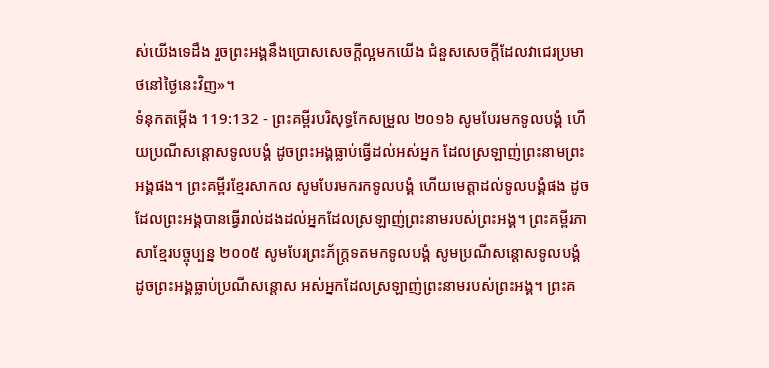ស់យើងទេដឹង រួចព្រះអង្គនឹងប្រោសសេចក្ដីល្អមកយើង ជំនួសសេចក្ដីដែលវាជេរប្រមាថនៅថ្ងៃនេះវិញ»។
ទំនុកតម្កើង 119:132 - ព្រះគម្ពីរបរិសុទ្ធកែសម្រួល ២០១៦ សូមបែរមកទូលបង្គំ ហើយប្រណីសន្ដោសទូលបង្គំ ដូចព្រះអង្គធ្លាប់ធ្វើដល់អស់អ្នក ដែលស្រឡាញ់ព្រះនាមព្រះអង្គផង។ ព្រះគម្ពីរខ្មែរសាកល សូមបែរមករកទូលបង្គំ ហើយមេត្តាដល់ទូលបង្គំផង ដូចដែលព្រះអង្គបានធ្វើរាល់ដងដល់អ្នកដែលស្រឡាញ់ព្រះនាមរបស់ព្រះអង្គ។ ព្រះគម្ពីរភាសាខ្មែរបច្ចុប្បន្ន ២០០៥ សូមបែរព្រះភ័ក្ត្រទតមកទូលបង្គំ សូមប្រណីសន្ដោសទូលបង្គំ ដូចព្រះអង្គធ្លាប់ប្រណីសន្ដោស អស់អ្នកដែលស្រឡាញ់ព្រះនាមរបស់ព្រះអង្គ។ ព្រះគ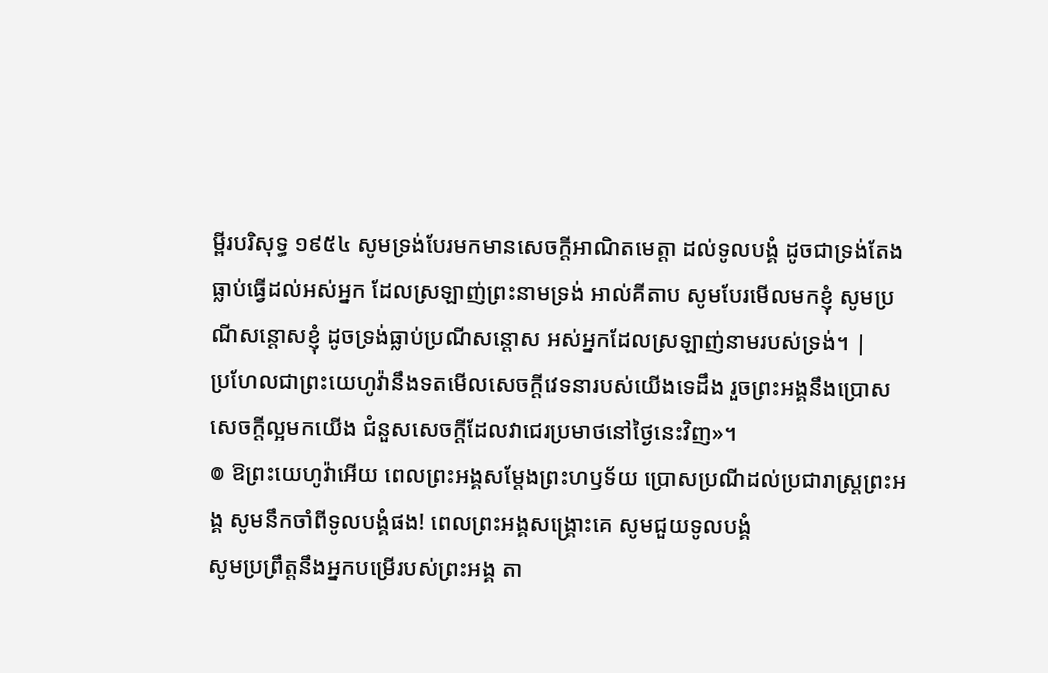ម្ពីរបរិសុទ្ធ ១៩៥៤ សូមទ្រង់បែរមកមានសេចក្ដីអាណិតមេត្តា ដល់ទូលបង្គំ ដូចជាទ្រង់តែងធ្លាប់ធ្វើដល់អស់អ្នក ដែលស្រឡាញ់ព្រះនាមទ្រង់ អាល់គីតាប សូមបែរមើលមកខ្ញុំ សូមប្រណីសន្ដោសខ្ញុំ ដូចទ្រង់ធ្លាប់ប្រណីសន្ដោស អស់អ្នកដែលស្រឡាញ់នាមរបស់ទ្រង់។ |
ប្រហែលជាព្រះយេហូវ៉ានឹងទតមើលសេចក្ដីវេទនារបស់យើងទេដឹង រួចព្រះអង្គនឹងប្រោសសេចក្ដីល្អមកយើង ជំនួសសេចក្ដីដែលវាជេរប្រមាថនៅថ្ងៃនេះវិញ»។
៙ ឱព្រះយេហូវ៉ាអើយ ពេលព្រះអង្គសម្ដែងព្រះហឫទ័យ ប្រោសប្រណីដល់ប្រជារាស្ត្រព្រះអង្គ សូមនឹកចាំពីទូលបង្គំផង! ពេលព្រះអង្គសង្គ្រោះគេ សូមជួយទូលបង្គំ
សូមប្រព្រឹត្តនឹងអ្នកបម្រើរបស់ព្រះអង្គ តា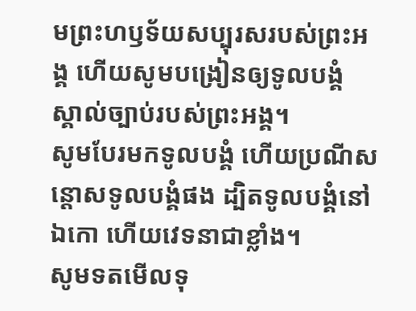មព្រះហឫទ័យសប្បុរសរបស់ព្រះអង្គ ហើយសូមបង្រៀនឲ្យទូលបង្គំ ស្គាល់ច្បាប់របស់ព្រះអង្គ។
សូមបែរមកទូលបង្គំ ហើយប្រណីសន្ដោសទូលបង្គំផង ដ្បិតទូលបង្គំនៅឯកោ ហើយវេទនាជាខ្លាំង។
សូមទតមើលទុ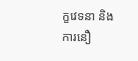ក្ខវេទនា និងការនឿ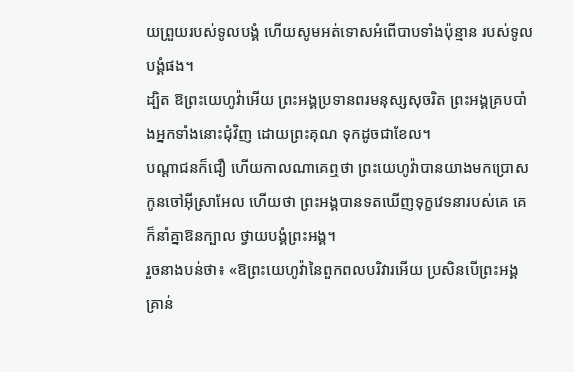យព្រួយរបស់ទូលបង្គំ ហើយសូមអត់ទោសអំពើបាបទាំងប៉ុន្មាន របស់ទូលបង្គំផង។
ដ្បិត ឱព្រះយេហូវ៉ាអើយ ព្រះអង្គប្រទានពរមនុស្សសុចរិត ព្រះអង្គគ្របបាំងអ្នកទាំងនោះជុំវិញ ដោយព្រះគុណ ទុកដូចជាខែល។
បណ្ដាជនក៏ជឿ ហើយកាលណាគេឮថា ព្រះយេហូវ៉ាបានយាងមកប្រោសកូនចៅអ៊ីស្រាអែល ហើយថា ព្រះអង្គបានទតឃើញទុក្ខវេទនារបស់គេ គេក៏នាំគ្នាឱនក្បាល ថ្វាយបង្គំព្រះអង្គ។
រួចនាងបន់ថា៖ «ឱព្រះយេហូវ៉ានៃពួកពលបរិវារអើយ ប្រសិនបើព្រះអង្គគ្រាន់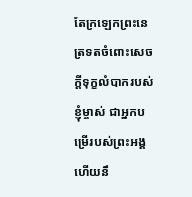តែក្រឡេកព្រះនេត្រទតចំពោះសេចក្ដីទុក្ខលំបាករបស់ខ្ញុំម្ចាស់ ជាអ្នកបម្រើរបស់ព្រះអង្គ ហើយនឹ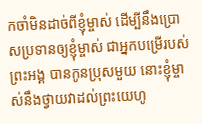កចាំមិនដាច់ពីខ្ញុំម្ចាស់ ដើម្បីនឹងប្រោសប្រទានឲ្យខ្ញុំម្ចាស់ ជាអ្នកបម្រើរបស់ព្រះអង្គ បានកូនប្រុសមួយ នោះខ្ញុំម្ចាស់នឹងថ្វាយវាដល់ព្រះយេហូ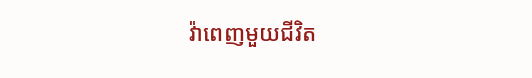វ៉ាពេញមួយជីវិត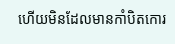ហើយមិនដែលមានកាំបិតកោរ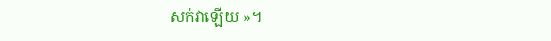សក់វាឡើយ »។